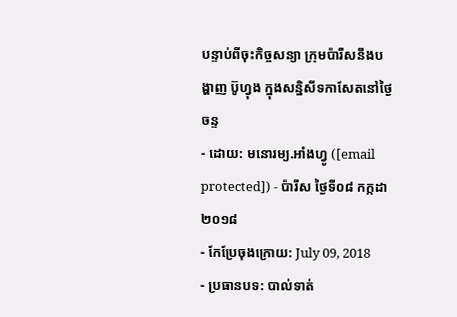បន្ទាប់ពីចុះកិច្ចសន្យា ក្រុមប៉ារីសនឹងបង្ហាញ ប៊ូហ្វុង ក្នុងសន្និសីទកាសែតនៅថ្ងៃចន្ទ
- ដោយ: មនោរម្យ.អាំងហ្វូ ([email protected]) - ប៉ារីស ថ្ងៃទី០៨ កក្កដា ២០១៨
- កែប្រែចុងក្រោយ: July 09, 2018
- ប្រធានបទ: បាល់ទាត់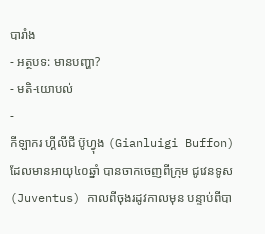បារាំង
- អត្ថបទ: មានបញ្ហា?
- មតិ-យោបល់
-
កីឡាករ ហ្គីលីជី ប៊ូហ្វុង (Gianluigi Buffon) ដែលមានអាយុ៤០ឆ្នាំ បានចាកចេញពីក្រុម ជូវេនទូស (Juventus) កាលពីចុងរដូវកាលមុន បន្ទាប់ពីបា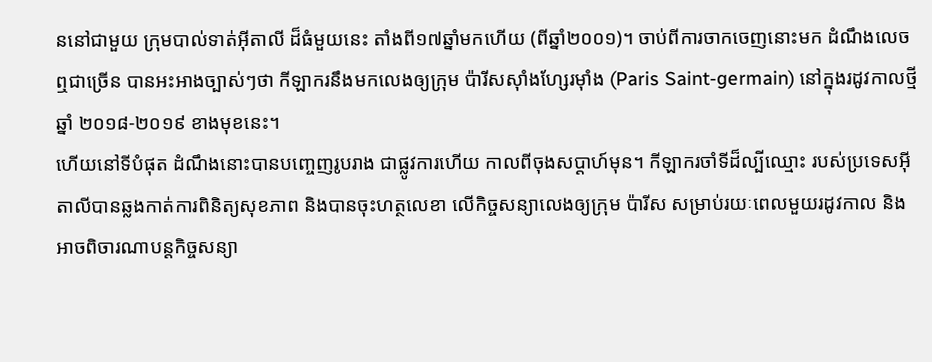ននៅជាមួយ ក្រុមបាល់ទាត់អ៊ីតាលី ដ៏ធំមួយនេះ តាំងពី១៧ឆ្នាំមកហើយ (ពីឆ្នាំ២០០១)។ ចាប់ពីការចាកចេញនោះមក ដំណឹងលេចឮជាច្រើន បានអះអាងច្បាស់ៗថា កីឡាករនឹងមកលេងឲ្យក្រុម ប៉ារីសស៊ាំងហ្សែរម៉ាំង (Paris Saint-germain) នៅក្នុងរដូវកាលថ្មី ឆ្នាំ ២០១៨-២០១៩ ខាងមុខនេះ។
ហើយនៅទីបំផុត ដំណឹងនោះបានបញ្ចេញរូបរាង ជាផ្លូវការហើយ កាលពីចុងសប្ដាហ៍មុន។ កីឡាករចាំទីដ៏ល្បីឈ្មោះ របស់ប្រទេសអ៊ីតាលីបានឆ្លងកាត់ការពិនិត្យសុខភាព និងបានចុះហត្ថលេខា លើកិច្ចសន្យាលេងឲ្យក្រុម ប៉ារីស សម្រាប់រយៈពេលមួយរដូវកាល និងអាចពិចារណាបន្តកិច្ចសន្យា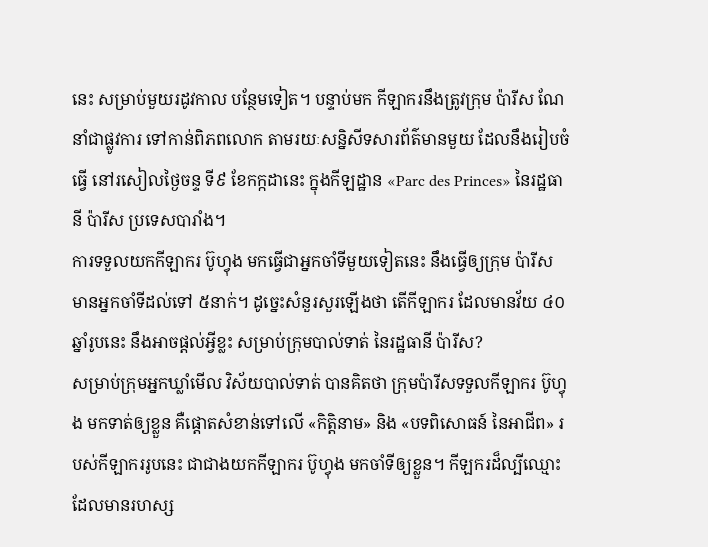នេះ សម្រាប់មួយរដូវកាល បន្ថែមទៀត។ បន្ទាប់មក កីឡាករនឹងត្រូវក្រុម ប៉ារីស ណែនាំជាផ្លូវការ ទៅកាន់ពិភពលោក តាមរយៈសន្និសីទសារព័ត៌មានមួយ ដែលនឹងរៀបចំធ្វើ នៅរសៀលថ្ងៃចន្ទ ទី៩ ខែកក្កដានេះ ក្នុងកីឡដ្ឋាន «Parc des Princes» នៃរដ្ឋធានី ប៉ារីស ប្រទេសបារាំង។
ការទទួលយកកីឡាករ ប៊ូហ្វុង មកធ្វើជាអ្នកចាំទីមួយទៀតនេះ នឹងធ្វើឲ្យក្រុម ប៉ារីស មានអ្នកចាំទីដល់ទៅ ៥នាក់។ ដូច្នេះសំនួរសួរឡើងថា តើកីឡាករ ដែលមានវ័យ ៤០ឆ្នាំរូបនេះ នឹងអាចផ្ដល់អ្វីខ្លះ សម្រាប់ក្រុមបាល់ទាត់ នៃរដ្ឋធានី ប៉ារីស?
សម្រាប់ក្រុមអ្នកឃ្លាំមើល វិស័យបាល់ទាត់ បានគិតថា ក្រុមប៉ារីសទទួលកីឡាករ ប៊ូហ្វុង មកទាត់ឲ្យខ្លួន គឺផ្ដោតសំខាន់ទៅលើ «កិត្តិនាម» និង «បទពិសោធន៍ នៃអាជីព» របស់កីឡាកររូបនេះ ជាជាងយកកីឡាករ ប៊ូហ្វុង មកចាំទីឲ្យខ្លួន។ កីឡករដ៏ល្បីឈ្មោះ ដែលមានរហស្ស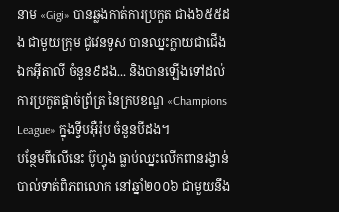នាម «Gigi» បានឆ្លងកាត់ការប្រកួត ជាង៦៥៥ដង ជាមួយក្រុម ជូវេនទូស បានឈ្នះក្លាយជាជើងឯកអ៊ីតាលី ចំនួន៩ដង... និងបានឡើងទៅដល់ការប្រកួតផ្ដាច់ព្រ័ត្រ នៃក្របខណ្ឌ «Champions League» ក្នុងទ្វីបអ៊ឺរ៉ុប ចំនួនបីដង។
បន្ថែមពីលើនេះ ប៊ូហ្វុង ធ្លាប់ឈ្នះលើកពានរង្វាន់ បាល់ទាត់ពិភពលោក នៅឆ្នាំ២០០៦ ជាមួយនឹង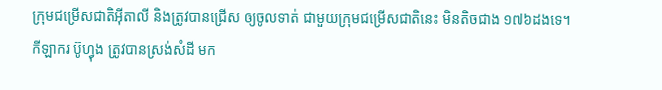ក្រុមជម្រើសជាតិអ៊ីតាលី និងត្រូវបានជ្រើស ឲ្យចូលទាត់ ជាមួយក្រុមជម្រើសជាតិនេះ មិនតិចជាង ១៧៦ដងទេ។
កីឡាករ ប៊ូហ្វុង ត្រូវបានស្រង់សំដី មក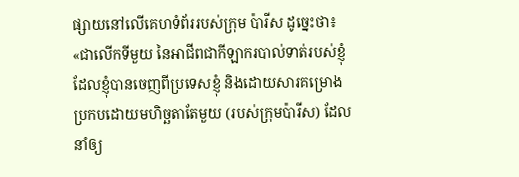ផ្សាយនៅលើគេហទំព័ររបស់ក្រុម ប៉ារីស ដូច្នេះថា៖ «ជាលើកទីមួយ នៃអាជីពជាកីឡាករបាល់ទាត់របស់ខ្ញុំ ដែលខ្ញុំបានចេញពីប្រទេសខ្ញុំ និងដោយសារគម្រោងប្រកបដោយមហិច្ឆតាតែមួយ (របស់ក្រុមប៉ារីស) ដែលនាំឲ្យ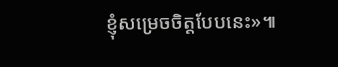ខ្ញុំសម្រេចចិត្តបែបនេះ»៕